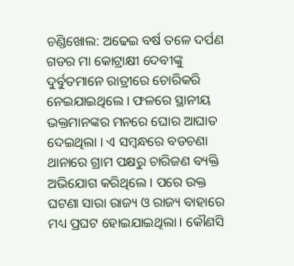ଚଣ୍ଡିଖୋଲ: ଅଢେଇ ବର୍ଷ ତଳେ ଦର୍ପଣ ଗଡର ମା କୋଟ୍ରାକ୍ଷୀ ଦେବୀଙ୍କୁ ଦୁର୍ବୁତମାନେ ରାତ୍ରୀରେ ଚୋରିକରି ନେଇଯାଇଥିଲେ । ଫଳରେ ସ୍ଥାନୀୟ ଭକ୍ତମାନଙ୍କର ମନରେ ଘୋର ଆଘାତ ଦେଇଥିଲା । ଏ ସମ୍ବନ୍ଧରେ ବଡଚଣା ଥାନାରେ ଗ୍ରାମ ପକ୍ଷରୁ ଚାରିଜଣ ବ୍ୟକ୍ତି ଅଭିଯୋଗ କରିଥିଲେ । ପରେ ଉକ୍ତ ଘଟଣା ସାରା ରାଜ୍ୟ ଓ ରାଜ୍ୟ ବାହାରେ ମଧ୍ୟ ପ୍ରଘଟ ହୋଇଯାଇଥିଲା । କୌଣସି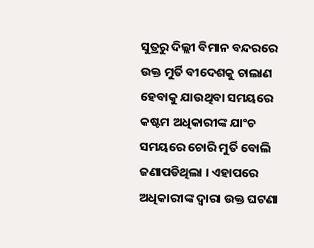ସୁତ୍ରରୁ ଦିଲ୍ଲୀ ବିମାନ ବନ୍ଦରରେ ଉକ୍ତ ମୁର୍ତି ବୀଦେଶକୁ ଚାଲାଣ ହେବାକୁ ଯାଉଥିବା ସମୟରେ କଷ୍ଟମ ଅଧିକାରୀଙ୍କ ଯାଂଚ ସମୟରେ ଚୋରି ମୁର୍ତି ବୋଲି ଜଣାପଡିଥିଲା । ଏହାପରେ ଅଧିକାରୀଙ୍କ ଦ୍ୱାରା ଉକ୍ତ ଘଟଣା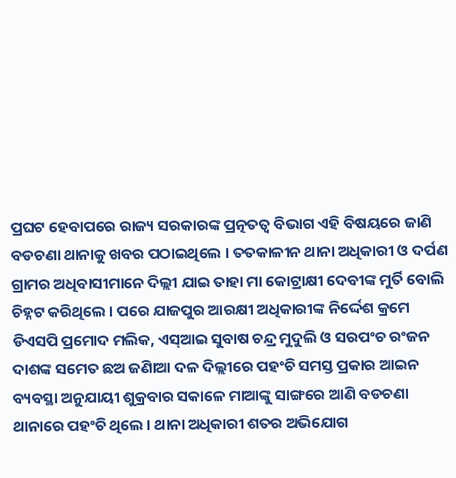ପ୍ରଘଟ ହେବାପରେ ରାଜ୍ୟ ସରକାରଙ୍କ ପ୍ରତ୍ନତତ୍ୱ ବିଭାଗ ଏହି ବିଷୟରେ ଜାଣି ବଡଚଣା ଥାନାକୁ ଖବର ପଠାଇଥିଲେ । ତତକାଳୀନ ଥାନା ଅଧିକାରୀ ଓ ଦର୍ପଣ ଗ୍ରାମର ଅଧିବାସୀମାନେ ଦିଲ୍ଲୀ ଯାଇ ତାହା ମା କୋଟ୍ରାକ୍ଷୀ ଦେବୀଙ୍କ ମୁର୍ତି ବୋଲି ଚିହ୍ନଟ କରିଥିଲେ । ପରେ ଯାଜପୁର ଆରକ୍ଷୀ ଅଧିକାରୀଙ୍କ ନିର୍ଦ୍ଦେଶ କ୍ରମେ ଡିଏସପି ପ୍ରମୋଦ ମଲିକ, ଏସ୍ଆଇ ସୁବାଷ ଚନ୍ଦ୍ର ମୁଦୁଲି ଓ ସରପଂଚ ରଂଜନ ଦାଶଙ୍କ ସମେତ ଛଅ ଜଣିାଆ ଦଳ ଦିଲ୍ଲୀରେ ପହଂଚି ସମସ୍ତ ପ୍ରକାର ଆଇନ ବ୍ୟବସ୍ଥା ଅନୁଯାୟୀ ଶୁକ୍ରବାର ସକାଳେ ମାଆଙ୍କୁ ସାଙ୍ଗରେ ଆଣି ବଡଚଣା ଥାନାରେ ପହଂଚି ଥିଲେ । ଥାନା ଅଧିକାରୀ ଶତର ଅଭିଯୋଗ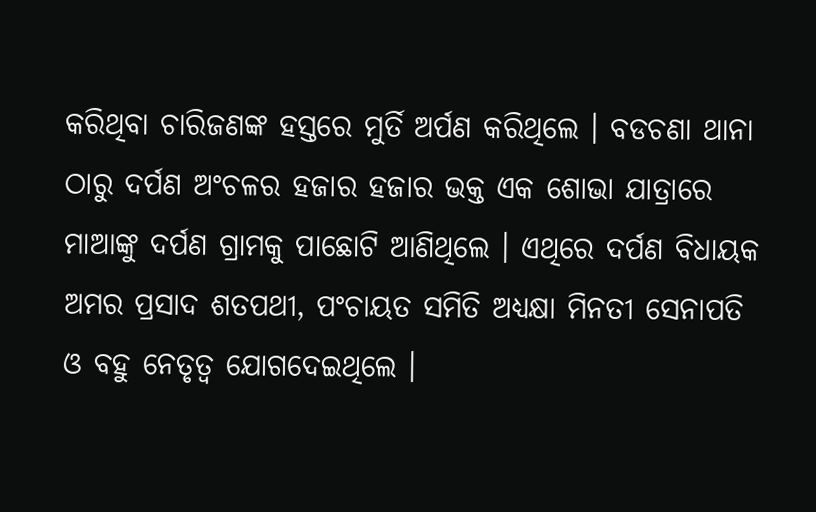କରିଥିବା ଚାରିଜଣଙ୍କ ହସ୍ତରେ ମୁର୍ତି ଅର୍ପଣ କରିଥିଲେ । ବଡଚଣା ଥାନା ଠାରୁ ଦର୍ପଣ ଅଂଚଳର ହଜାର ହଜାର ଭକ୍ତ ଏକ ଶୋଭା ଯାତ୍ରାରେ ମାଆଙ୍କୁ ଦର୍ପଣ ଗ୍ରାମକୁ ପାଛୋଟି ଆଣିଥିଲେ । ଏଥିରେ ଦର୍ପଣ ବିଧାୟକ ଅମର ପ୍ରସାଦ ଶତପଥୀ, ପଂଚାୟତ ସମିତି ଅଧ୍ୟକ୍ଷା ମିନତୀ ସେନାପତି ଓ ବହୁ ନେତୃତ୍ୱ ଯୋଗଦେଇଥିଲେ ।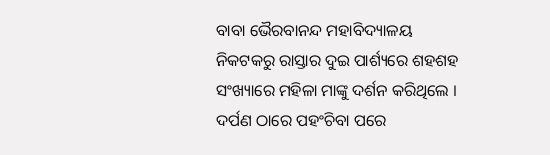ବାବା ଭୈରବାନନ୍ଦ ମହାବିଦ୍ୟାଳୟ ନିକଟକରୁ ରାସ୍ତାର ଦୁଇ ପାର୍ଶ୍ୟରେ ଶହଶହ ସଂଖ୍ୟାରେ ମହିଳା ମାଙ୍କୁ ଦର୍ଶନ କରିଥିଲେ । ଦର୍ପଣ ଠାରେ ପହଂଚିବା ପରେ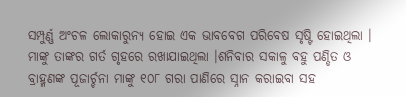ସମ୍ପୁର୍ଣ୍ଣ ଅଂଚଳ ଲୋକାରୁନ୍ୟ ହୋଇ ଏକ ଭାବବେଗ ପରିବେଷ ସୃଷ୍ଟି ହୋଇଥିଲା । ମାଙ୍କୁ ତାଙ୍କର ଗର୍ତ ଗୃହରେ ରଖାଯାଇଥିଲା ।ଶନିବାର ସକାଳୁ ବହୁ ପଣ୍ଡିତ ଓ ବ୍ରାହ୍ମଣଙ୍କ ପୂଜାର୍ଚ୍ଚନା ମାଙ୍କୁ ୧୦୮ ଗରା ପାଣିରେ ସ୍ନାନ କରାଇବା ସହ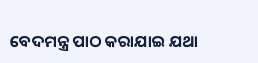ବେଦମନ୍ତ୍ର ପାଠ କରାଯାଇ ଯଥା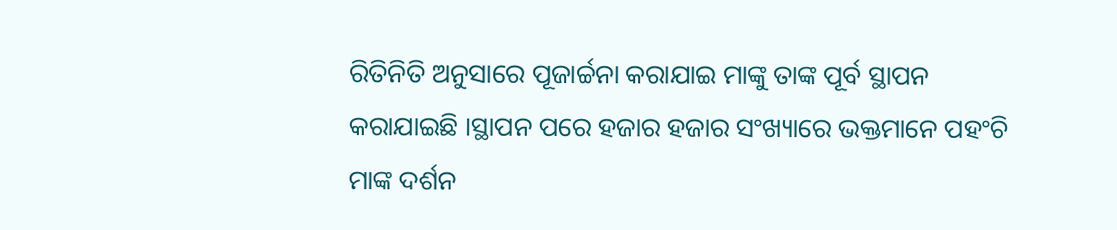ରିତିନିତି ଅନୁସାରେ ପୂଜାର୍ଚ୍ଚନା କରାଯାଇ ମାଙ୍କୁ ତାଙ୍କ ପୂର୍ବ ସ୍ଥାପନ କରାଯାଇଛି ।ସ୍ଥାପନ ପରେ ହଜାର ହଜାର ସଂଖ୍ୟାରେ ଭକ୍ତମାନେ ପହଂଚି ମାଙ୍କ ଦର୍ଶନ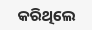କରିଥିଲେ